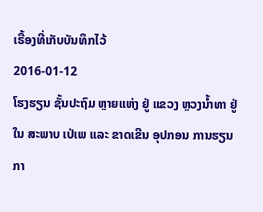ເຣື້ອງທີ່ເກັບບັນທຶກໄວ້
2016-01-12
ໂຮງຮຽນ ຊັ້ນປະຖົມ ຫຼາຍແຫ່ງ ຢູ່ ແຂວງ ຫຼວງນໍ້າທາ ຢູ່ໃນ ສະພາບ ເປ່ເພ ແລະ ຂາດເຂີນ ອຸປກອນ ການຮຽນ ກາ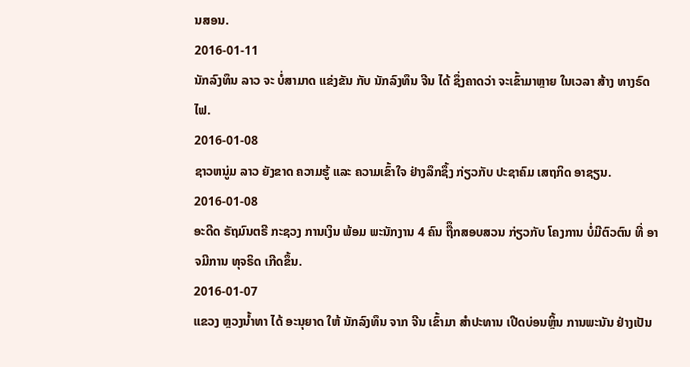ນສອນ.
2016-01-11
ນັກລົງທຶນ ລາວ ຈະ ບໍ່ສາມາດ ແຂ່ງຂັນ ກັບ ນັກລົງທຶນ ຈີນ ໄດ້ ຊຶ່ງຄາດວ່າ ຈະເຂົ້າມາຫຼາຍ ໃນເວລາ ສ້າງ ທາງຣົດໄຟ.
2016-01-08
ຊາວຫນູ່ມ ລາວ ຍັງຂາດ ຄວາມຮູ້ ແລະ ຄວາມເຂົ້າໃຈ ຢ່າງລຶກຊຶ້ງ ກ່ຽວກັບ ປະຊາຄົມ ເສຖກິດ ອາຊຽນ.
2016-01-08
ອະດີດ ຣັຖມົນຕຣີ ກະຊວງ ການເງິນ ພ້ອມ ພະນັກງານ 4 ຄົນ ຖືຶກສອບສວນ ກ່ຽວກັບ ໂຄງການ ບໍ່ມີຕົວຕົນ ທີ່ ອາຈມີການ ທຸຈຣິດ ເກີດຂຶ້ນ.
2016-01-07
ແຂວງ ຫຼວງນ້ຳທາ ໄດ້ ອະນຸຍາດ ໃຫ້ ນັກລົງທຶນ ຈາກ ຈີນ ເຂົ້າມາ ສຳປະທານ ເປີດບ່ອນຫຼິ້ນ ການພະນັນ ຢ່າງເປັນ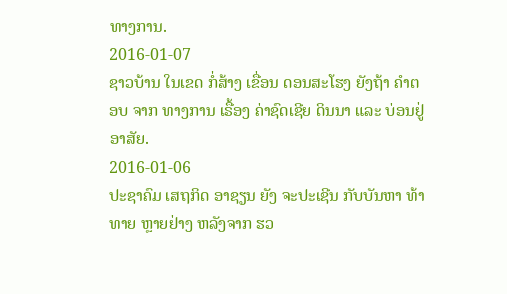ທາງການ.
2016-01-07
ຊາວບ້ານ ໃນເຂດ ກໍ່ສ້າງ ເຂື່ອນ ດອນສະໂຮງ ຍັງຖ້າ ຄຳຕອບ ຈາກ ທາງການ ເຣື້ອງ ຄ່າຊົດເຊີຍ ດິນນາ ແລະ ບ່ອນຢູ່ ອາສັຍ.
2016-01-06
ປະຊາຄົມ ເສຖກິດ ອາຊຽນ ຍັງ ຈະປະເຊີນ ກັບບັນຫາ ທ້າທາຍ ຫຼາຍຢ່າງ ຫລັງຈາກ ຮວ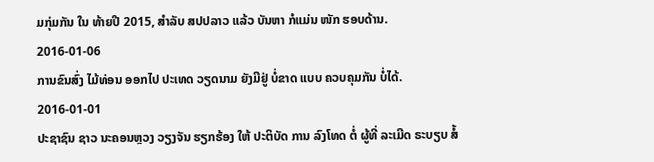ມກຸ່ມກັນ ໃນ ທ້າຍປີ 2015, ສຳລັບ ສປປລາວ ແລ້ວ ບັນຫາ ກໍແມ່ນ ໜັກ ຮອບດ້ານ.
2016-01-06
ການຂົນສົ່ງ ໄມ້ທ່ອນ ອອກໄປ ປະເທດ ວຽດນາມ ຍັງມີຢູ່ ບໍ່ຂາດ ແບບ ຄວບຄຸມກັນ ບໍ່ໄດ້.
2016-01-01
ປະຊາຊົນ ຊາວ ນະຄອນຫຼວງ ວຽງຈັນ ຮຽກຮ້ອງ ໃຫ້ ປະຕິບັດ ການ ລົງໂທດ ຕໍ່ ຜູ້ທີ່ ລະເມີດ ຣະບຽບ ສໍ້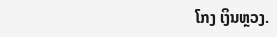ໂກງ ເງິນຫຼວງ.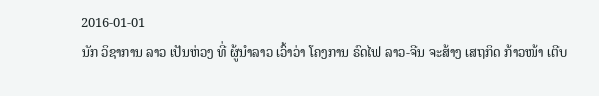2016-01-01
ນັກ ວິຊາການ ລາວ ເປັນຫ່ວງ ທີ່ ຜູ້ນຳລາວ ເວົ້າວ່າ ໂຄງການ ຣົດໄຟ ລາວ-ຈີນ ຈະສ້າງ ເສຖກິດ ກ້າວໜ້າ ເຕີບ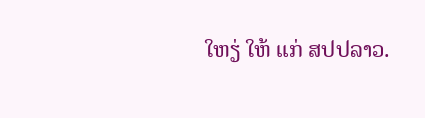ໃຫຽ່ ໃຫ້ ແກ່ ສປປລາວ.